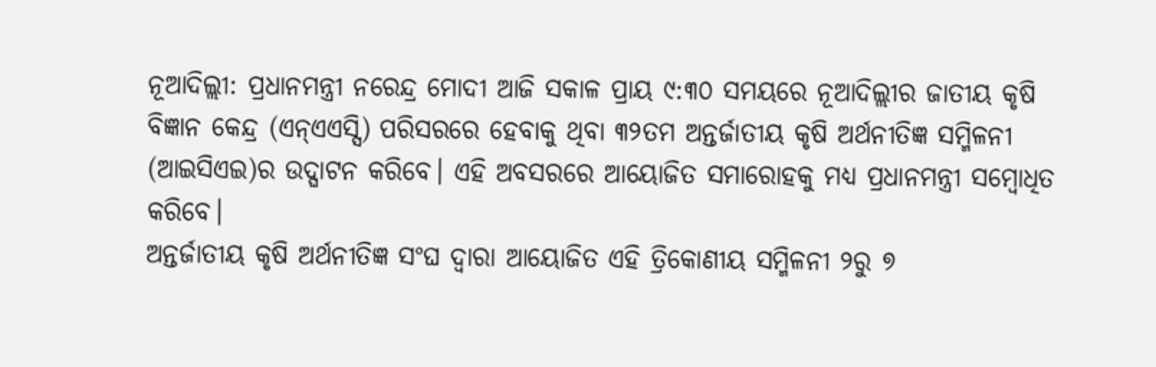ନୂଆଦିଲ୍ଲୀ: ପ୍ରଧାନମନ୍ତ୍ରୀ ନରେନ୍ଦ୍ର ମୋଦୀ ଆଜି ସକାଳ ପ୍ରାୟ ୯:୩୦ ସମୟରେ ନୂଆଦିଲ୍ଲୀର ଜାତୀୟ କୃଷି ବିଜ୍ଞାନ କେନ୍ଦ୍ର (ଏନ୍ଏଏସ୍ସି) ପରିସରରେ ହେବାକୁ ଥିବା ୩୨ତମ ଅନ୍ତର୍ଜାତୀୟ କୃଷି ଅର୍ଥନୀତିଜ୍ଞ ସମ୍ମିଳନୀ (ଆଇସିଏଇ)ର ଉଦ୍ଘାଟନ କରିବେ। ଏହି ଅବସରରେ ଆୟୋଜିତ ସମାରୋହକୁ ମଧ୍ୟ ପ୍ରଧାନମନ୍ତ୍ରୀ ସମ୍ବୋଧିତ କରିବେ।
ଅନ୍ତର୍ଜାତୀୟ କୃଷି ଅର୍ଥନୀତିଜ୍ଞ ସଂଘ ଦ୍ୱାରା ଆୟୋଜିତ ଏହି ତ୍ରିକୋଣୀୟ ସମ୍ମିଳନୀ ୨ରୁ ୭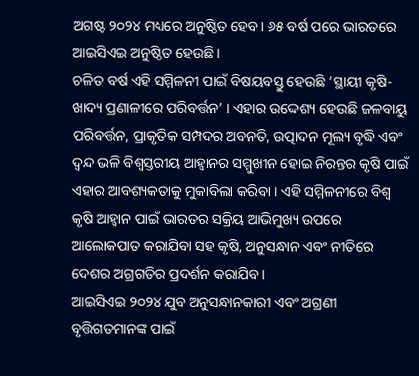ଅଗଷ୍ଟ ୨୦୨୪ ମଧ୍ୟରେ ଅନୁଷ୍ଠିତ ହେବ। ୬୫ ବର୍ଷ ପରେ ଭାରତରେ ଆଇସିଏଇ ଅନୁଷ୍ଠିତ ହେଉଛି।
ଚଳିତ ବର୍ଷ ଏହି ସମ୍ମିଳନୀ ପାଇଁ ବିଷୟବସ୍ତୁ ହେଉଛି ‘ସ୍ଥାୟୀ କୃଷି-ଖାଦ୍ୟ ପ୍ରଣାଳୀରେ ପରିବର୍ତ୍ତନ’ । ଏହାର ଉଦ୍ଦେଶ୍ୟ ହେଉଛି ଜଳବାୟୁ ପରିବର୍ତ୍ତନ, ପ୍ରାକୃତିକ ସମ୍ପଦର ଅବନତି, ଉତ୍ପାଦନ ମୂଲ୍ୟ ବୃଦ୍ଧି ଏବଂ ଦ୍ୱନ୍ଦ ଭଳି ବିଶ୍ୱସ୍ତରୀୟ ଆହ୍ୱାନର ସମ୍ମୁଖୀନ ହୋଇ ନିରନ୍ତର କୃଷି ପାଇଁ ଏହାର ଆବଶ୍ୟକତାକୁ ମୁକାବିଲା କରିବା । ଏହି ସମ୍ମିଳନୀରେ ବିଶ୍ୱ କୃଷି ଆହ୍ୱାନ ପାଇଁ ଭାରତର ସକ୍ରିୟ ଆଭିମୁଖ୍ୟ ଉପରେ ଆଲୋକପାତ କରାଯିବା ସହ କୃଷି, ଅନୁସନ୍ଧାନ ଏବଂ ନୀତିରେ ଦେଶର ଅଗ୍ରଗତିର ପ୍ରଦର୍ଶନ କରାଯିବ ।
ଆଇସିଏଇ ୨୦୨୪ ଯୁବ ଅନୁସନ୍ଧାନକାରୀ ଏବଂ ଅଗ୍ରଣୀ ବୃତ୍ତିଗତମାନଙ୍କ ପାଇଁ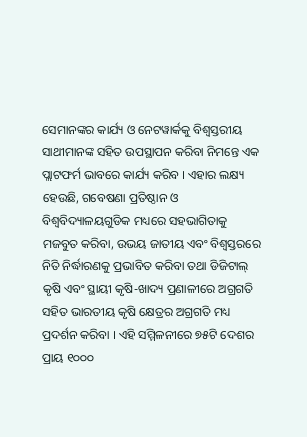ସେମାନଙ୍କର କାର୍ଯ୍ୟ ଓ ନେଟୱାର୍କକୁ ବିଶ୍ୱସ୍ତରୀୟ ସାଥୀମାନଙ୍କ ସହିତ ଉପସ୍ଥାପନ କରିବା ନିମନ୍ତେ ଏକ ପ୍ଲାଟଫର୍ମ ଭାବରେ କାର୍ଯ୍ୟ କରିବ । ଏହାର ଲକ୍ଷ୍ୟ ହେଉଛି, ଗବେଷଣା ପ୍ରତିଷ୍ଠାନ ଓ ବିଶ୍ୱବିଦ୍ୟାଳୟଗୁଡିକ ମଧ୍ୟରେ ସହଭାଗିତାକୁ ମଜବୁତ କରିବା, ଉଭୟ ଜାତୀୟ ଏବଂ ବିଶ୍ୱସ୍ତରରେ ନିତି ନିର୍ଦ୍ଧାରଣକୁ ପ୍ରଭାବିତ କରିବା ତଥା ଡିଜିଟାଲ୍ କୃଷି ଏବଂ ସ୍ଥାୟୀ କୃଷି-ଖାଦ୍ୟ ପ୍ରଣାଳୀରେ ଅଗ୍ରଗତି ସହିତ ଭାରତୀୟ କୃଷି କ୍ଷେତ୍ରର ଅଗ୍ରଗତି ମଧ୍ୟ ପ୍ରଦର୍ଶନ କରିବା । ଏହି ସମ୍ମିଳନୀରେ ୭୫ଟି ଦେଶର ପ୍ରାୟ ୧୦୦୦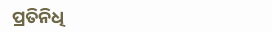ପ୍ରତିନିଧି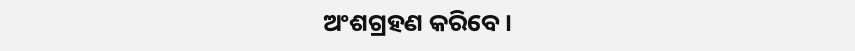ଅଂଶଗ୍ରହଣ କରିବେ ।